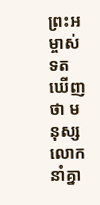ព្រះអម្ចាស់ទតឃើញថា មនុស្សលោកនាំគ្នា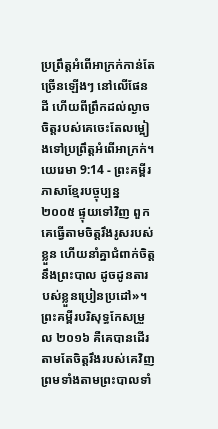ប្រព្រឹត្តអំពើអាក្រក់កាន់តែច្រើនឡើងៗ នៅលើផែនដី ហើយពីព្រឹកដល់ល្ងាច ចិត្តរបស់គេចេះតែលម្អៀងទៅប្រព្រឹត្តអំពើអាក្រក់។
យេរេមា 9:14 - ព្រះគម្ពីរភាសាខ្មែរបច្ចុប្បន្ន ២០០៥ ផ្ទុយទៅវិញ ពួកគេធ្វើតាមចិត្តរឹងរូសរបស់ខ្លួន ហើយនាំគ្នាជំពាក់ចិត្តនឹងព្រះបាល ដូចដូនតារបស់ខ្លួនប្រៀនប្រដៅ»។ ព្រះគម្ពីរបរិសុទ្ធកែសម្រួល ២០១៦ គឺគេបានដើរតាមតែចិត្តរឹងរបស់គេវិញ ព្រមទាំងតាមព្រះបាលទាំ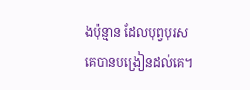ងប៉ុន្មាន ដែលបុព្វបុរសគេបានបង្រៀនដល់គេ។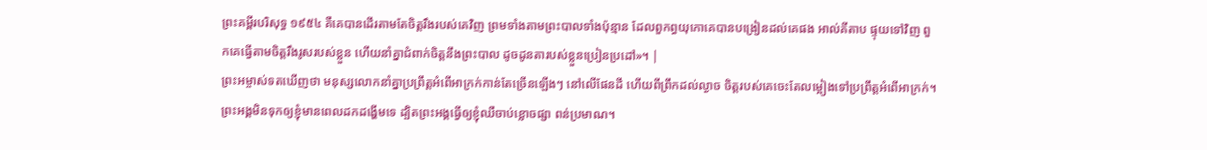ព្រះគម្ពីរបរិសុទ្ធ ១៩៥៤ គឺគេបានដើរតាមតែចិត្តរឹងរបស់គេវិញ ព្រមទាំងតាមព្រះបាលទាំងប៉ុន្មាន ដែលពួកព្ធយុកោគេបានបង្រៀនដល់គេផង អាល់គីតាប ផ្ទុយទៅវិញ ពួកគេធ្វើតាមចិត្តរឹងរូសរបស់ខ្លួន ហើយនាំគ្នាជំពាក់ចិត្តនឹងព្រះបាល ដូចដូនតារបស់ខ្លួនប្រៀនប្រដៅ»។ |
ព្រះអម្ចាស់ទតឃើញថា មនុស្សលោកនាំគ្នាប្រព្រឹត្តអំពើអាក្រក់កាន់តែច្រើនឡើងៗ នៅលើផែនដី ហើយពីព្រឹកដល់ល្ងាច ចិត្តរបស់គេចេះតែលម្អៀងទៅប្រព្រឹត្តអំពើអាក្រក់។
ព្រះអង្គមិនទុកឲ្យខ្ញុំមានពេលដកដង្ហើមទេ ដ្បិតព្រះអង្គធ្វើឲ្យខ្ញុំឈឺចាប់ខ្លោចផ្សា ពន់ប្រមាណ។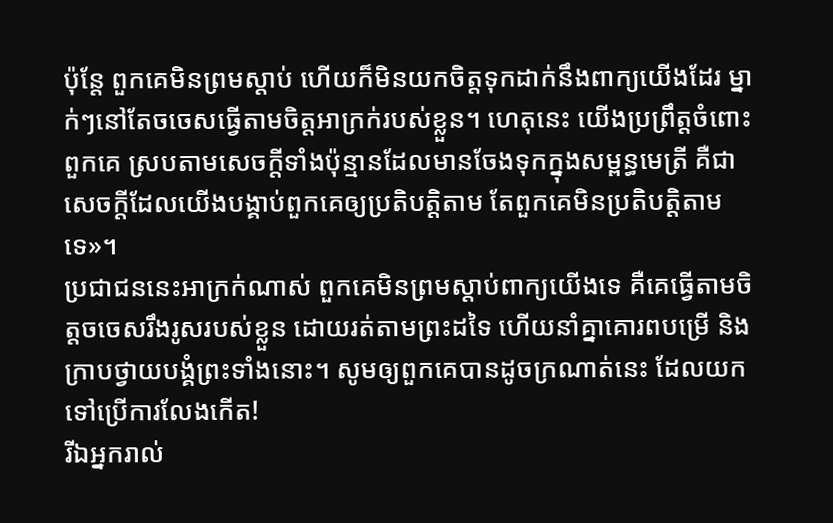ប៉ុន្តែ ពួកគេមិនព្រមស្ដាប់ ហើយក៏មិនយកចិត្តទុកដាក់នឹងពាក្យយើងដែរ ម្នាក់ៗនៅតែចចេសធ្វើតាមចិត្តអាក្រក់របស់ខ្លួន។ ហេតុនេះ យើងប្រព្រឹត្តចំពោះពួកគេ ស្របតាមសេចក្ដីទាំងប៉ុន្មានដែលមានចែងទុកក្នុងសម្ពន្ធមេត្រី គឺជាសេចក្ដីដែលយើងបង្គាប់ពួកគេឲ្យប្រតិបត្តិតាម តែពួកគេមិនប្រតិបត្តិតាមទេ»។
ប្រជាជននេះអាក្រក់ណាស់ ពួកគេមិនព្រមស្ដាប់ពាក្យយើងទេ គឺគេធ្វើតាមចិត្តចចេសរឹងរូសរបស់ខ្លួន ដោយរត់តាមព្រះដទៃ ហើយនាំគ្នាគោរពបម្រើ និងក្រាបថ្វាយបង្គំព្រះទាំងនោះ។ សូមឲ្យពួកគេបានដូចក្រណាត់នេះ ដែលយកទៅប្រើការលែងកើត!
រីឯអ្នករាល់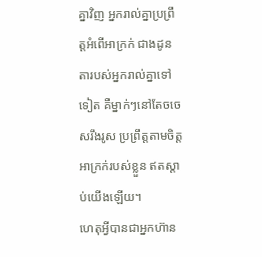គ្នាវិញ អ្នករាល់គ្នាប្រព្រឹត្តអំពើអាក្រក់ ជាងដូនតារបស់អ្នករាល់គ្នាទៅទៀត គឺម្នាក់ៗនៅតែចចេសរឹងរូស ប្រព្រឹត្តតាមចិត្តអាក្រក់របស់ខ្លួន ឥតស្ដាប់យើងឡើយ។
ហេតុអ្វីបានជាអ្នកហ៊ាន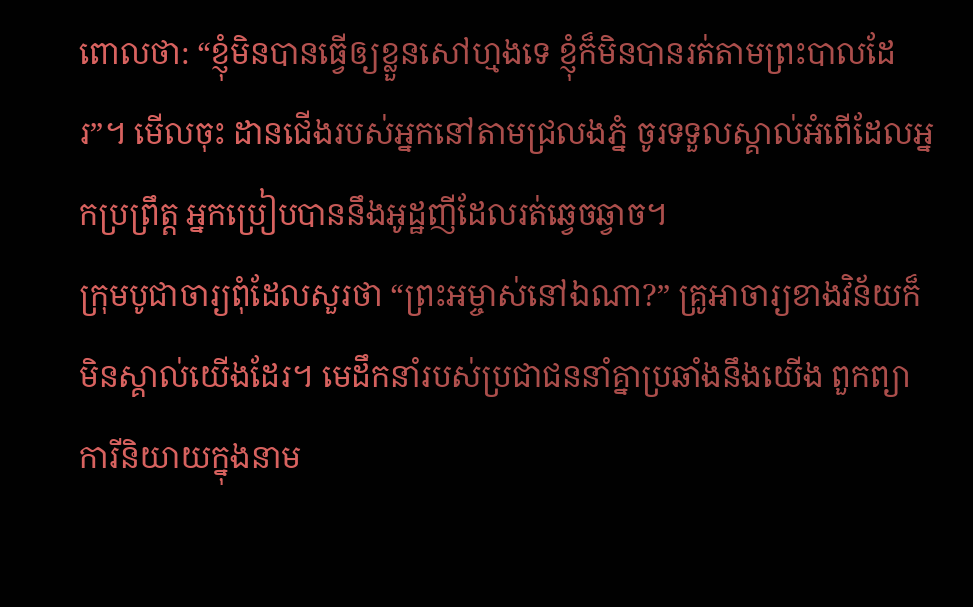ពោលថា: “ខ្ញុំមិនបានធ្វើឲ្យខ្លួនសៅហ្មងទេ ខ្ញុំក៏មិនបានរត់តាមព្រះបាលដែរ”។ មើលចុះ ដានជើងរបស់អ្នកនៅតាមជ្រលងភ្នំ ចូរទទួលស្គាល់អំពើដែលអ្នកប្រព្រឹត្ត អ្នកប្រៀបបាននឹងអូដ្ឋញីដែលរត់ឆ្វេចឆ្វាច។
ក្រុមបូជាចារ្យពុំដែលសួរថា “ព្រះអម្ចាស់នៅឯណា?” គ្រូអាចារ្យខាងវិន័យក៏មិនស្គាល់យើងដែរ។ មេដឹកនាំរបស់ប្រជាជននាំគ្នាប្រឆាំងនឹងយើង ពួកព្យាការីនិយាយក្នុងនាម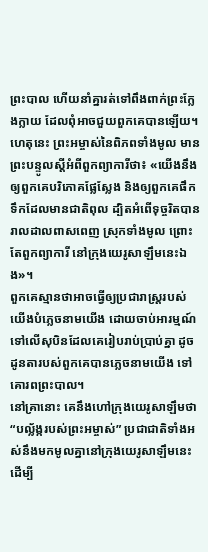ព្រះបាល ហើយនាំគ្នារត់ទៅពឹងពាក់ព្រះក្លែងក្លាយ ដែលពុំអាចជួយពួកគេបានឡើយ។
ហេតុនេះ ព្រះអម្ចាស់នៃពិភពទាំងមូល មានព្រះបន្ទូលស្ដីអំពីពួកព្យាការីថា៖ «យើងនឹងឲ្យពួកគេបរិភោគផ្លែស្លែង និងឲ្យពួកគេផឹកទឹកដែលមានជាតិពុល ដ្បិតអំពើទុច្ចរិតបានរាលដាលពាសពេញ ស្រុកទាំងមូល ព្រោះតែពួកព្យាការី នៅក្រុងយេរូសាឡឹមនេះឯង»។
ពួកគេស្មានថាអាចធ្វើឲ្យប្រជារាស្ដ្ររបស់យើងបំភ្លេចនាមយើង ដោយចាប់អារម្មណ៍ទៅលើសុបិនដែលគេរៀបរាប់ប្រាប់គ្នា ដូចដូនតារបស់ពួកគេបានភ្លេចនាមយើង ទៅគោរពព្រះបាល។
នៅគ្រានោះ គេនឹងហៅក្រុងយេរូសាឡឹមថា “បល្ល័ង្ករបស់ព្រះអម្ចាស់” ប្រជាជាតិទាំងអស់នឹងមកមូលគ្នានៅក្រុងយេរូសាឡឹមនេះ ដើម្បី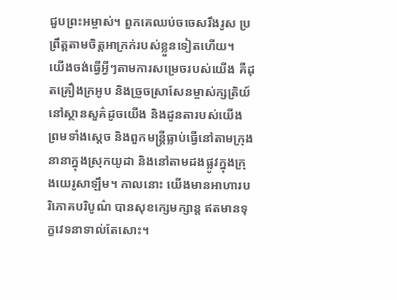ជួបព្រះអម្ចាស់។ ពួកគេឈប់ចចេសរឹងរូស ប្រព្រឹត្តតាមចិត្តអាក្រក់របស់ខ្លួនទៀតហើយ។
យើងចង់ធ្វើអ្វីៗតាមការសម្រេចរបស់យើង គឺដុតគ្រឿងក្រអូប និងច្រួចស្រាសែនម្ចាស់ក្សត្រិយ៍នៅស្ថានសួគ៌ដូចយើង និងដូនតារបស់យើង ព្រមទាំងស្ដេច និងពួកមន្ត្រីធ្លាប់ធ្វើនៅតាមក្រុងនានាក្នុងស្រុកយូដា និងនៅតាមដងផ្លូវក្នុងក្រុងយេរូសាឡឹម។ កាលនោះ យើងមានអាហារបរិភោគបរិបូណ៌ បានសុខក្សេមក្សាន្ត ឥតមានទុក្ខវេទនាទាល់តែសោះ។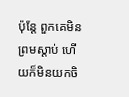ប៉ុន្តែ ពួកគេមិនព្រមស្ដាប់ ហើយក៏មិនយកចិ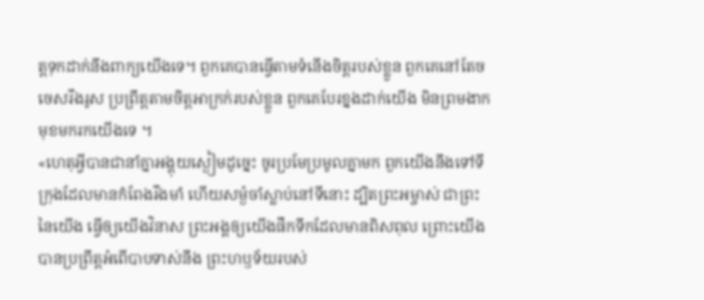ត្តទុកដាក់នឹងពាក្យយើងទេ។ ពួកគេបានធ្វើតាមទំនើងចិត្តរបស់ខ្លួន ពួកគេនៅតែចចេសរឹងរូស ប្រព្រឹត្តតាមចិត្តអាក្រក់របស់ខ្លួន ពួកគេបែរខ្នងដាក់យើង មិនព្រមងាកមុខមករកយើងទេ ។
«ហេតុអ្វីបានជានាំគ្នាអង្គុយស្ងៀមដូច្នេះ ចូរប្រមែប្រមូលគ្នាមក ពួកយើងនឹងទៅទីក្រុងដែលមានកំពែងរឹងមាំ ហើយសម្ងំចាំស្លាប់នៅទីនោះ ដ្បិតព្រះអម្ចាស់ ជាព្រះនៃយើង ធ្វើឲ្យយើងវិនាស ព្រះអង្គឲ្យយើងផឹកទឹកដែលមានពិសពុល ព្រោះយើងបានប្រព្រឹត្តអំពើបាបទាស់នឹង ព្រះហឫទ័យរបស់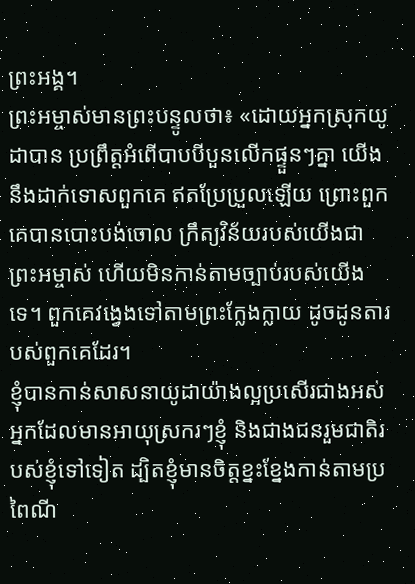ព្រះអង្គ។
ព្រះអម្ចាស់មានព្រះបន្ទូលថា៖ «ដោយអ្នកស្រុកយូដាបាន ប្រព្រឹត្តអំពើបាបបីបួនលើកផ្ទួនៗគ្នា យើងនឹងដាក់ទោសពួកគេ ឥតប្រែប្រួលឡើយ ព្រោះពួកគេបានបោះបង់ចោល ក្រឹត្យវិន័យរបស់យើងជាព្រះអម្ចាស់ ហើយមិនកាន់តាមច្បាប់របស់យើងទេ។ ពួកគេវង្វេងទៅតាមព្រះក្លែងក្លាយ ដូចដូនតារបស់ពួកគេដែរ។
ខ្ញុំបានកាន់សាសនាយូដាយ៉ាងល្អប្រសើរជាងអស់អ្នកដែលមានអាយុស្រករៗខ្ញុំ និងជាងជនរួមជាតិរបស់ខ្ញុំទៅទៀត ដ្បិតខ្ញុំមានចិត្តខ្នះខ្នែងកាន់តាមប្រពៃណី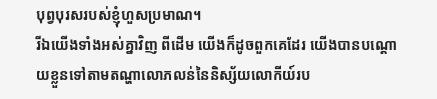បុព្វបុរសរបស់ខ្ញុំហួសប្រមាណ។
រីឯយើងទាំងអស់គ្នាវិញ ពីដើម យើងក៏ដូចពួកគេដែរ យើងបានបណ្ដោយខ្លួនទៅតាមតណ្ហាលោភលន់នៃនិស្ស័យលោកីយ៍រប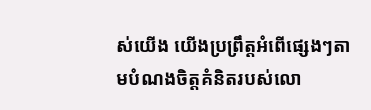ស់យើង យើងប្រព្រឹត្តអំពើផ្សេងៗតាមបំណងចិត្តគំនិតរបស់លោ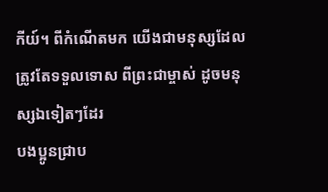កីយ៍។ ពីកំណើតមក យើងជាមនុស្សដែលត្រូវតែទទួលទោស ពីព្រះជាម្ចាស់ ដូចមនុស្សឯទៀតៗដែរ
បងប្អូនជ្រាប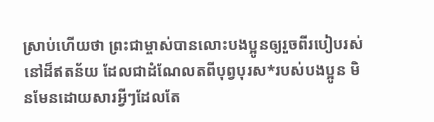ស្រាប់ហើយថា ព្រះជាម្ចាស់បានលោះបងប្អូនឲ្យរួចពីរបៀបរស់នៅដ៏ឥតន័យ ដែលជាដំណែលតពីបុព្វបុរស*របស់បងប្អូន មិនមែនដោយសារអ្វីៗដែលតែ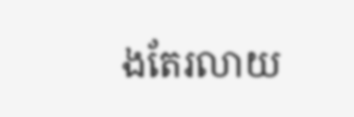ងតែរលាយ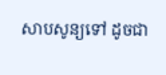សាបសូន្យទៅ ដូចជា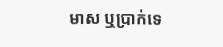មាស ឬប្រាក់ទេ